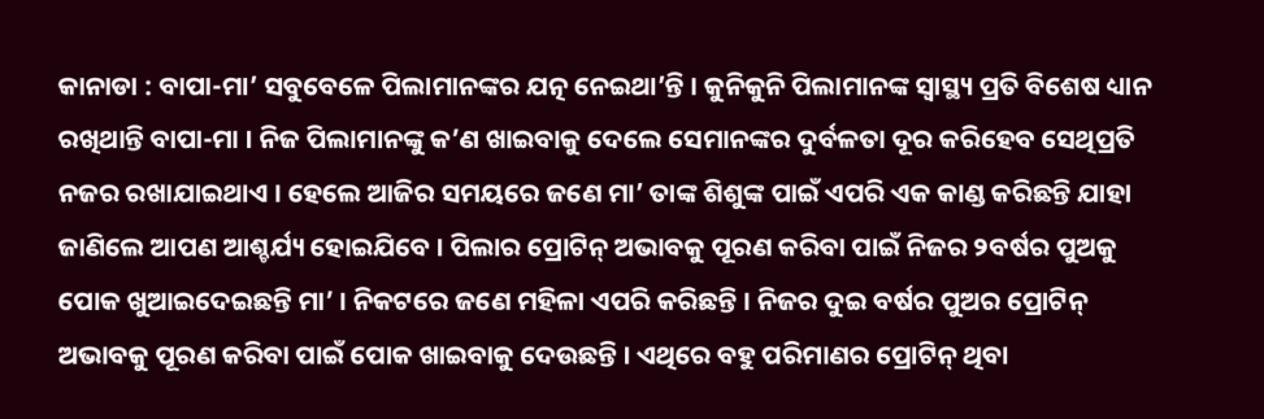କାନାଡା : ବାପା-ମା’ ସବୁବେଳେ ପିଲାମାନଙ୍କର ଯତ୍ନ ନେଇଥା’ନ୍ତି । କୁନିକୁନି ପିଲାମାନଙ୍କ ସ୍ୱାସ୍ଥ୍ୟ ପ୍ରତି ବିଶେଷ ଧ୍ୟାନ ରଖିଥାନ୍ତି ବାପା-ମା । ନିଜ ପିଲାମାନଙ୍କୁ କ’ଣ ଖାଇବାକୁ ଦେଲେ ସେମାନଙ୍କର ଦୁର୍ବଳତା ଦୂର କରିହେବ ସେଥିପ୍ରତି ନଜର ରଖାଯାଇଥାଏ । ହେଲେ ଆଜିର ସମୟରେ ଜଣେ ମା’ ତାଙ୍କ ଶିଶୁଙ୍କ ପାଇଁ ଏପରି ଏକ କାଣ୍ଡ କରିଛନ୍ତି ଯାହା ଜାଣିଲେ ଆପଣ ଆଶ୍ଚର୍ଯ୍ୟ ହୋଇଯିବେ । ପିଲାର ପ୍ରୋଟିନ୍ ଅଭାବକୁ ପୂରଣ କରିବା ପାଇଁ ନିଜର ୨ବର୍ଷର ପୁଅକୁ ପୋକ ଖୁଆଇଦେଇଛନ୍ତି ମା’ । ନିକଟରେ ଜଣେ ମହିଳା ଏପରି କରିଛନ୍ତି । ନିଜର ଦୁଇ ବର୍ଷର ପୁଅର ପ୍ରୋଟିନ୍ ଅଭାବକୁ ପୂରଣ କରିବା ପାଇଁ ପୋକ ଖାଇବାକୁ ଦେଉଛନ୍ତି । ଏଥିରେ ବହୁ ପରିମାଣର ପ୍ରୋଟିନ୍ ଥିବା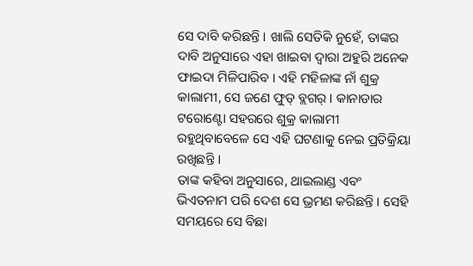ସେ ଦାବି କରିଛନ୍ତି । ଖାଲି ସେତିକି ନୁହେଁ, ତାଙ୍କର ଦାବି ଅନୁସାରେ ଏହା ଖାଇବା ଦ୍ୱାରା ଅହୁରି ଅନେକ ଫାଇଦା ମିଳିପାରିବ । ଏହି ମହିଳାଙ୍କ ନାଁ ଶୁକ୍ର କାଲାମୀ, ସେ ଜଣେ ଫୁଡ୍ ବ୍ଲଗର୍ । କାନାଡାର ଟରୋଣ୍ଟୋ ସହରରେ ଶୁକ୍ର କାଲାମୀ ରହୁଥିବାବେଳେ ସେ ଏହି ଘଟଣାକୁ ନେଇ ପ୍ରତିକ୍ରିୟା ରଖିଛନ୍ତି ।
ତାଙ୍କ କହିବା ଅନୁସାରେ, ଥାଇଲାଣ୍ଡ ଏବଂ ଭିଏତନାମ ପରି ଦେଶ ସେ ଭ୍ରମଣ କରିଛନ୍ତି । ସେହି ସମୟରେ ସେ ବିଛା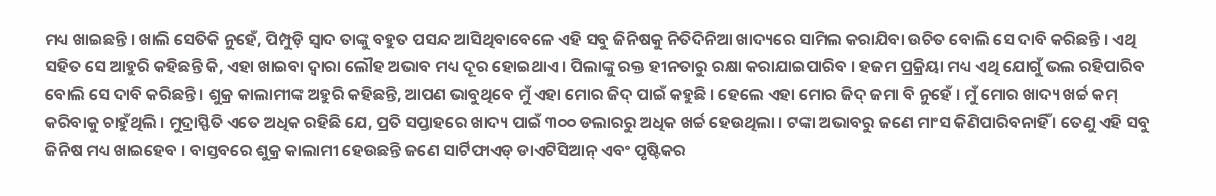ମଧ୍ୟ ଖାଇଛନ୍ତି । ଖାଲି ସେତିକି ନୁହେଁ, ପିମ୍ପୁଡ଼ି ସ୍ୱାଦ ତାଙ୍କୁ ବହୁତ ପସନ୍ଦ ଆସିଥିବାବେଳେ ଏହି ସବୁ ଜିନିଷକୁ ନିତିଦିନିଆ ଖାଦ୍ୟରେ ସାମିଲ କରାଯିବା ଉଚିତ ବୋଲି ସେ ଦାବି କରିଛନ୍ତି । ଏଥି ସହିତ ସେ ଆହୁରି କହିଛନ୍ତି କି, ଏହା ଖାଇବା ଦ୍ୱାରା ଲୌହ ଅଭାବ ମଧ୍ୟ ଦୂର ହୋଇଥାଏ । ପିଲାଙ୍କୁ ରକ୍ତ ହୀନତାରୁ ରକ୍ଷା କରାଯାଇପାରିବ । ହଜମ ପ୍ରକ୍ରିୟା ମଧ୍ୟ ଏଥି ଯୋଗୁଁ ଭଲ ରହିପାରିବ ବୋଲି ସେ ଦାବି କରିଛନ୍ତି । ଶୁକ୍ର କାଲାମୀଙ୍କ ଅହୁରି କହିଛନ୍ତି, ଆପଣ ଭାବୁଥିବେ ମୁଁ ଏହା ମୋର ଜିଦ୍ ପାଇଁ କହୁଛି । ହେଲେ ଏହା ମୋର ଜିଦ୍ ଜମା ବି ନୁହେଁ । ମୁଁ ମୋର ଖାଦ୍ୟ ଖର୍ଚ୍ଚ କମ୍ କରିବାକୁ ଚାହୁଁଥିଲି । ମୁଦ୍ରାସ୍ଫିତି ଏତେ ଅଧିକ ରହିଛି ଯେ, ପ୍ରତି ସପ୍ତାହରେ ଖାଦ୍ୟ ପାଇଁ ୩୦୦ ଡଲାରରୁ ଅଧିକ ଖର୍ଚ୍ଚ ହେଉଥିଲା । ଟଙ୍କା ଅଭାବରୁ ଜଣେ ମାଂସ କିଣିପାରିବନାହିଁ । ତେଣୁ ଏହି ସବୁ ଜିନିଷ ମଧ୍ୟ ଖାଇହେବ । ବାସ୍ତବରେ ଶୁକ୍ର କାଲାମୀ ହେଉଛନ୍ତି ଜଣେ ସାର୍ଟିଫାଏଡ୍ ଡାଏଟିସିଆନ୍ ଏବଂ ପୃଷ୍ଟିକର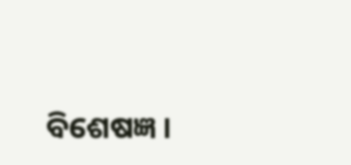ବିଶେଷଜ୍ଞ ।